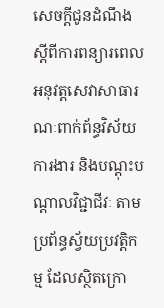សេចក្តីជូនដំណឹង ស្ដីពីការពន្យារពេលអនុវត្តសេវាសាធារណៈពាក់ព័ន្ធវិស័យការងារ និងបណ្តុះបណ្តាលវិជ្ជាជីវៈ តាមប្រព័ន្ធស្វ័យប្រវត្តិកម្ម ដែលស្ថិតក្រោ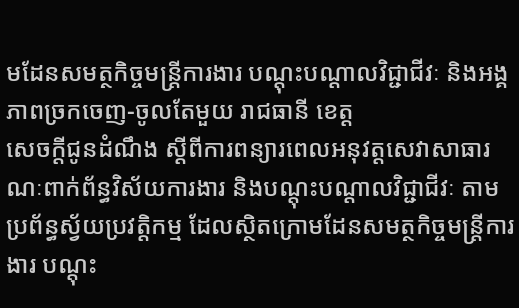មដែនសមត្ថកិច្ចមន្រ្តីការងារ បណ្តុះបណ្តាលវិជ្ជាជីវៈ និងអង្គភាពច្រកចេញ-ចូលតែមួយ រាជធានី ខេត្ត
សេចក្តីជូនដំណឹង ស្ដីពីការពន្យារពេលអនុវត្តសេវាសាធារណៈពាក់ព័ន្ធវិស័យការងារ និងបណ្តុះបណ្តាលវិជ្ជាជីវៈ តាមប្រព័ន្ធស្វ័យប្រវត្តិកម្ម ដែលស្ថិតក្រោមដែនសមត្ថកិច្ចមន្រ្តីការងារ បណ្តុះ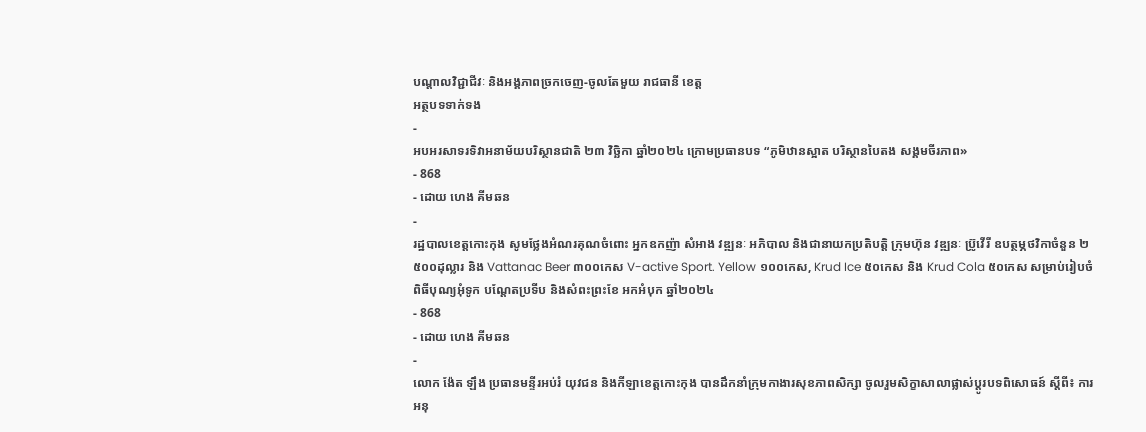បណ្តាលវិជ្ជាជីវៈ និងអង្គភាពច្រកចេញ-ចូលតែមួយ រាជធានី ខេត្ត
អត្ថបទទាក់ទង
-
អបអរសាទរទិវាអនាម័យបរិស្ថានជាតិ ២៣ វិច្ឆិកា ឆ្នាំ២០២៤ ក្រោមប្រធានបទ “ភូមិឋានស្អាត បរិស្ថានបៃតង សង្គមចីរភាព»
- 868
- ដោយ ហេង គីមឆន
-
រដ្ឋបាលខេត្តកោះកុង សូមថ្លែងអំណរគុណចំពោះ អ្នកឧកញ៉ា សំអាង វឌ្ឍនៈ អភិបាល និងជានាយកប្រតិបត្ដិ ក្រុមហ៊ុន វឌ្ឍនៈ ប្រ៊ូវើរី ឧបត្ថម្ភថវិកាចំនួន ២ ៥០០ដុល្លារ និង Vattanac Beer ៣០០កេស V-active Sport. Yellow ១០០កេស, Krud Ice ៥០កេស និង Krud Cola ៥០កេស សម្រាប់រៀបចំពិធីបុណ្យអុំទូក បណ្តែតប្រទីប និងសំពះព្រះខែ អកអំបុក ឆ្នាំ២០២៤
- 868
- ដោយ ហេង គីមឆន
-
លោក ង៉ែត ឡឹង ប្រធានមន្ទីរអប់រំ យុវជន និងកីឡាខេត្តកោះកុង បានដឹកនាំក្រុមកាងារសុខភាពសិក្សា ចូលរួមសិក្ខាសាលាផ្លាស់ប្តូរបទពិសោធន៍ ស្តីពី៖ ការអនុ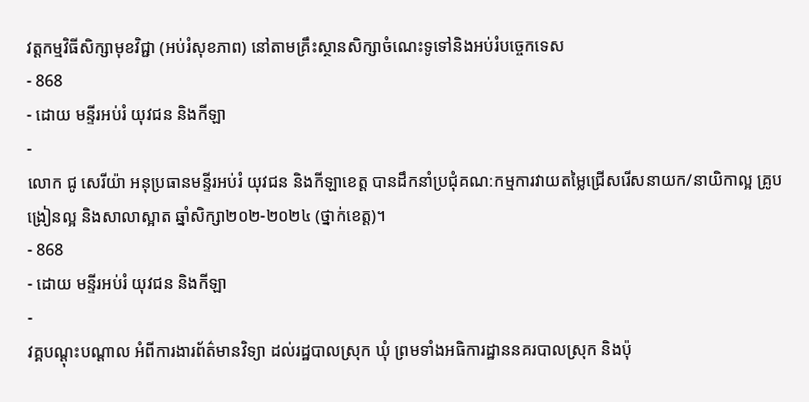វត្តកម្មវិធីសិក្សាមុខវិជ្ជា (អប់រំសុខភាព) នៅតាមគ្រឹះស្ថានសិក្សាចំណេះទូទៅនិងអប់រំបច្ចេកទេស
- 868
- ដោយ មន្ទីរអប់រំ យុវជន និងកីឡា
-
លោក ជូ សេរីយ៉ា អនុប្រធានមន្ទីរអប់រំ យុវជន និងកីឡាខេត្ត បានដឹកនាំប្រជុំគណ:កម្មការវាយតម្លៃជ្រើសរើសនាយក/នាយិកាល្អ គ្រូបង្រៀនល្អ និងសាលាស្អាត ឆ្នាំសិក្សា២០២-២០២៤ (ថ្នាក់ខេត្ត)។
- 868
- ដោយ មន្ទីរអប់រំ យុវជន និងកីឡា
-
វគ្គបណ្តុះបណ្តាល អំពីការងារព័ត៌មានវិទ្យា ដល់រដ្ឋបាលស្រុក ឃុំ ព្រមទាំងអធិការដ្ឋាននគរបាលស្រុក និងប៉ុ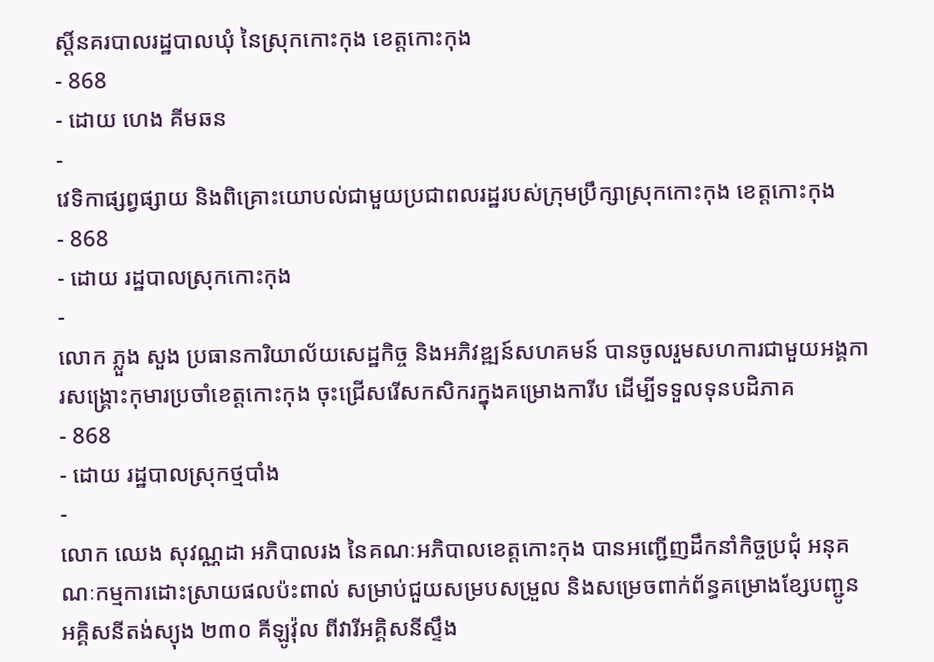ស្តិ៍នគរបាលរដ្ឋបាលឃុំ នៃស្រុកកោះកុង ខេត្តកោះកុង
- 868
- ដោយ ហេង គីមឆន
-
វេទិកាផ្សព្វផ្សាយ និងពិគ្រោះយោបល់ជាមួយប្រជាពលរដ្ឋរបស់ក្រុមប្រឹក្សាស្រុកកោះកុង ខេត្តកោះកុង
- 868
- ដោយ រដ្ឋបាលស្រុកកោះកុង
-
លោក ភ្លួង សួង ប្រធានការិយាល័យសេដ្ឋកិច្ច និងអភិវឌ្ឍន៍សហគមន៍ បានចូលរួមសហការជាមួយអង្គការសង្រ្គោះកុមារប្រចាំខេត្តកោះកុង ចុះជ្រើសរើសកសិករក្នុងគម្រោងការីប ដើម្បីទទួលទុនបដិភាគ
- 868
- ដោយ រដ្ឋបាលស្រុកថ្មបាំង
-
លោក ឈេង សុវណ្ណដា អភិបាលរង នៃគណៈអភិបាលខេត្តកោះកុង បានអញ្ជើញដឹកនាំកិច្ចប្រជុំ អនុគណៈកម្មការដោះស្រាយផលប៉ះពាល់ សម្រាប់ជួយសម្របសម្រួល និងសម្រេចពាក់ព័ន្ធគម្រោងខ្សែបញ្ជូនអគ្គិសនីតង់ស្យុង ២៣០ គីឡូវ៉ុល ពីវារីអគ្គិសនីស្ទឹង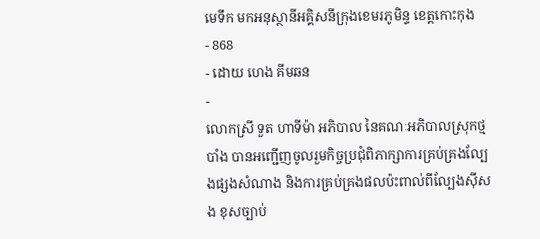មេទឹក មកអនុស្ថានីអគ្គិសនីក្រុងខេមរភូមិន្ទ ខេត្តកោះកុង
- 868
- ដោយ ហេង គីមឆន
-
លោកស្រី ទួត ហាទីម៉ា អភិបាល នៃគណៈអភិបាលស្រុកថ្មបាំង បានអញ្ជើញចូលរួមកិច្ចប្រជុំពិភាក្សាការគ្រប់គ្រងល្បែងផ្សងសំណាង និងការគ្រប់គ្រងផលប៉ះពាល់ពីល្បែងស៊ីសង ខុសច្បាប់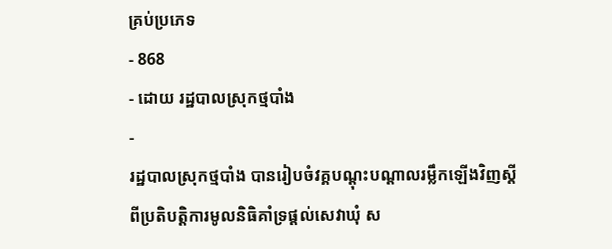គ្រប់ប្រភេទ
- 868
- ដោយ រដ្ឋបាលស្រុកថ្មបាំង
-
រដ្ឋបាលស្រុកថ្មបាំង បានរៀបចំវគ្គបណ្ដុះបណ្ដាលរម្លឹកឡើងវិញស្ដីពីប្រតិបតិ្ដការមូលនិធិគាំទ្រផ្ដល់សេវាឃុំ ស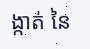ង្កាត់ នៃ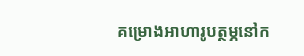គម្រោងអាហារូបត្ថម្ភនៅក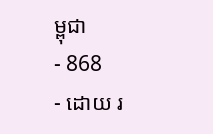ម្ពុជា
- 868
- ដោយ រ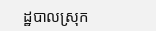ដ្ឋបាលស្រុក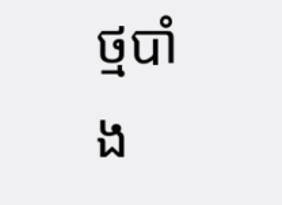ថ្មបាំង